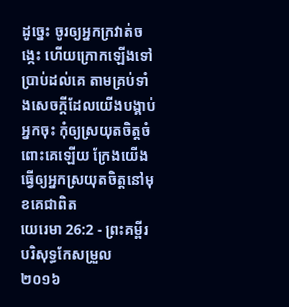ដូច្នេះ ចូរឲ្យអ្នកក្រវាត់ចង្កេះ ហើយក្រោកឡើងទៅប្រាប់ដល់គេ តាមគ្រប់ទាំងសេចក្ដីដែលយើងបង្គាប់អ្នកចុះ កុំឲ្យស្រយុតចិត្តចំពោះគេឡើយ ក្រែងយើងធ្វើឲ្យអ្នកស្រយុតចិត្តនៅមុខគេជាពិត
យេរេមា 26:2 - ព្រះគម្ពីរបរិសុទ្ធកែសម្រួល ២០១៦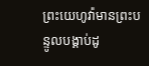ព្រះយេហូវ៉ាមានព្រះបន្ទូលបង្គាប់ដូ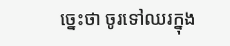ច្នេះថា ចូរទៅឈរក្នុង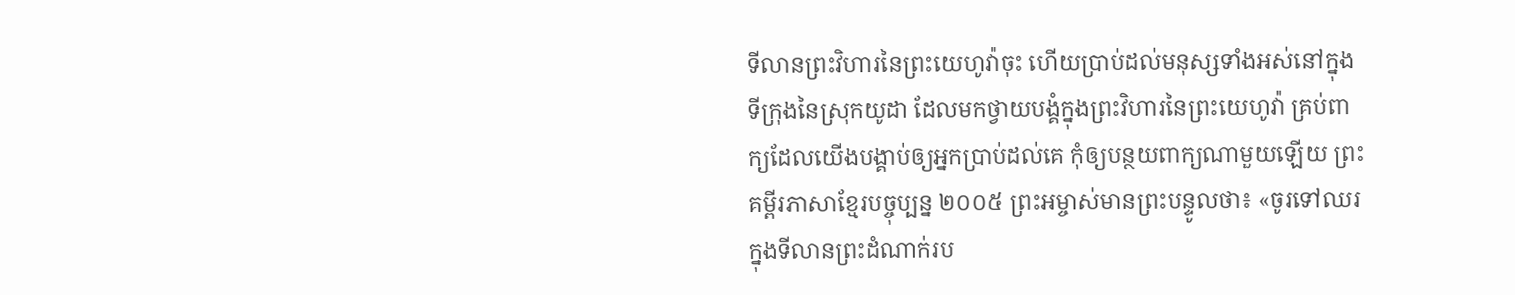ទីលានព្រះវិហារនៃព្រះយេហូវ៉ាចុះ ហើយប្រាប់ដល់មនុស្សទាំងអស់នៅក្នុងទីក្រុងនៃស្រុកយូដា ដែលមកថ្វាយបង្គំក្នុងព្រះវិហារនៃព្រះយេហូវ៉ា គ្រប់ពាក្យដែលយើងបង្គាប់ឲ្យអ្នកប្រាប់ដល់គេ កុំឲ្យបន្ថយពាក្យណាមួយឡើយ ព្រះគម្ពីរភាសាខ្មែរបច្ចុប្បន្ន ២០០៥ ព្រះអម្ចាស់មានព្រះបន្ទូលថា៖ «ចូរទៅឈរក្នុងទីលានព្រះដំណាក់រប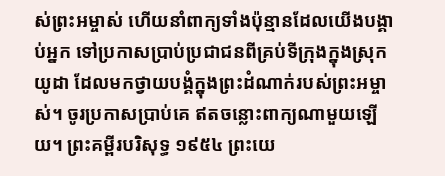ស់ព្រះអម្ចាស់ ហើយនាំពាក្យទាំងប៉ុន្មានដែលយើងបង្គាប់អ្នក ទៅប្រកាសប្រាប់ប្រជាជនពីគ្រប់ទីក្រុងក្នុងស្រុកយូដា ដែលមកថ្វាយបង្គំក្នុងព្រះដំណាក់របស់ព្រះអម្ចាស់។ ចូរប្រកាសប្រាប់គេ ឥតចន្លោះពាក្យណាមួយឡើយ។ ព្រះគម្ពីរបរិសុទ្ធ ១៩៥៤ ព្រះយេ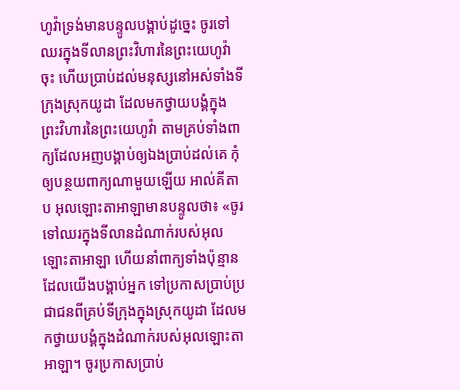ហូវ៉ាទ្រង់មានបន្ទូលបង្គាប់ដូច្នេះ ចូរទៅឈរក្នុងទីលានព្រះវិហារនៃព្រះយេហូវ៉ាចុះ ហើយប្រាប់ដល់មនុស្សនៅអស់ទាំងទីក្រុងស្រុកយូដា ដែលមកថ្វាយបង្គំក្នុងព្រះវិហារនៃព្រះយេហូវ៉ា តាមគ្រប់ទាំងពាក្យដែលអញបង្គាប់ឲ្យឯងប្រាប់ដល់គេ កុំឲ្យបន្ថយពាក្យណាមួយឡើយ អាល់គីតាប អុលឡោះតាអាឡាមានបន្ទូលថា៖ «ចូរទៅឈរក្នុងទីលានដំណាក់របស់អុលឡោះតាអាឡា ហើយនាំពាក្យទាំងប៉ុន្មានដែលយើងបង្គាប់អ្នក ទៅប្រកាសប្រាប់ប្រជាជនពីគ្រប់ទីក្រុងក្នុងស្រុកយូដា ដែលមកថ្វាយបង្គំក្នុងដំណាក់របស់អុលឡោះតាអាឡា។ ចូរប្រកាសប្រាប់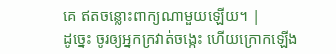គេ ឥតចន្លោះពាក្យណាមួយឡើយ។ |
ដូច្នេះ ចូរឲ្យអ្នកក្រវាត់ចង្កេះ ហើយក្រោកឡើង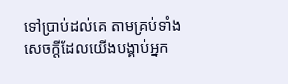ទៅប្រាប់ដល់គេ តាមគ្រប់ទាំងសេចក្ដីដែលយើងបង្គាប់អ្នក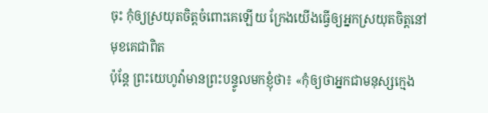ចុះ កុំឲ្យស្រយុតចិត្តចំពោះគេឡើយ ក្រែងយើងធ្វើឲ្យអ្នកស្រយុតចិត្តនៅមុខគេជាពិត
ប៉ុន្តែ ព្រះយេហូវ៉ាមានព្រះបន្ទូលមកខ្ញុំថា៖ «កុំឲ្យថាអ្នកជាមនុស្សក្មេង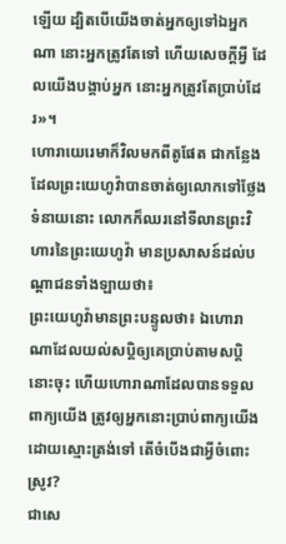ឡើយ ដ្បិតបើយើងចាត់អ្នកឲ្យទៅឯអ្នកណា នោះអ្នកត្រូវតែទៅ ហើយសេចក្ដីអ្វី ដែលយើងបង្គាប់អ្នក នោះអ្នកត្រូវតែប្រាប់ដែរ»។
ហោរាយេរេមាក៏វិលមកពីតូផែត ជាកន្លែងដែលព្រះយេហូវ៉ាបានចាត់ឲ្យលោកទៅថ្លែងទំនាយនោះ លោកក៏ឈរនៅទីលានព្រះវិហារនៃព្រះយេហូវ៉ា មានប្រសាសន៍ដល់បណ្ដាជនទាំងឡាយថា៖
ព្រះយេហូវ៉ាមានព្រះបន្ទូលថា៖ ឯហោរាណាដែលយល់សប្តិឲ្យគេប្រាប់តាមសប្តិនោះចុះ ហើយហោរាណាដែលបានទទួលពាក្យយើង ត្រូវឲ្យអ្នកនោះប្រាប់ពាក្យយើង ដោយស្មោះត្រង់ទៅ តើចំបើងជាអ្វីចំពោះស្រូវ?
ជាសេ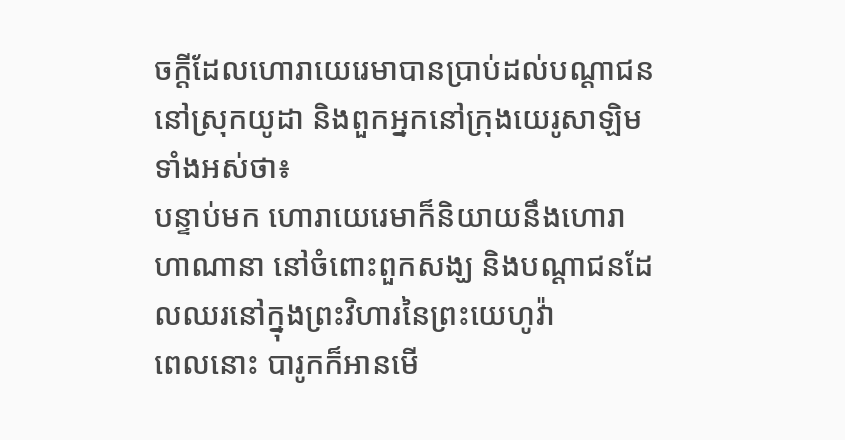ចក្ដីដែលហោរាយេរេមាបានប្រាប់ដល់បណ្ដាជននៅស្រុកយូដា និងពួកអ្នកនៅក្រុងយេរូសាឡិមទាំងអស់ថា៖
បន្ទាប់មក ហោរាយេរេមាក៏និយាយនឹងហោរាហាណានា នៅចំពោះពួកសង្ឃ និងបណ្ដាជនដែលឈរនៅក្នុងព្រះវិហារនៃព្រះយេហូវ៉ា
ពេលនោះ បារូកក៏អានមើ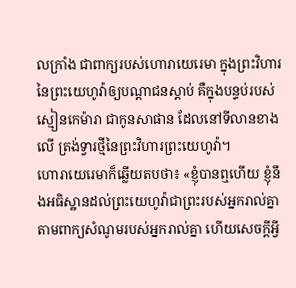លក្រាំង ជាពាក្យរបស់ហោរាយេរេមា ក្នុងព្រះវិហារនៃព្រះយេហូវ៉ាឲ្យបណ្ដាជនស្តាប់ គឺក្នុងបន្ទប់របស់ស្មៀនកេម៉ារា ជាកូនសាផាន ដែលនៅទីលានខាងលើ ត្រង់ទ្វារថ្មីនៃព្រះវិហារព្រះយេហូវ៉ា។
ហោរាយេរេមាក៏ឆ្លើយតបថា៖ «ខ្ញុំបានឮហើយ ខ្ញុំនឹងអធិស្ឋានដល់ព្រះយេហូវ៉ាជាព្រះរបស់អ្នករាល់គ្នា តាមពាក្យសំណូមរបស់អ្នករាល់គ្នា ហើយសេចក្ដីអ្វី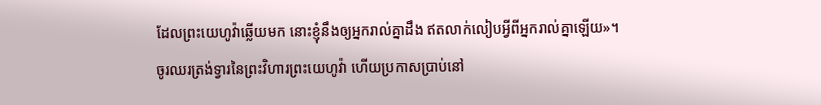ដែលព្រះយេហូវ៉ាឆ្លើយមក នោះខ្ញុំនឹងឲ្យអ្នករាល់គ្នាដឹង ឥតលាក់លៀបអ្វីពីអ្នករាល់គ្នាឡើយ»។
ចូរឈរត្រង់ទ្វារនៃព្រះវិហារព្រះយេហូវ៉ា ហើយប្រកាសប្រាប់នៅ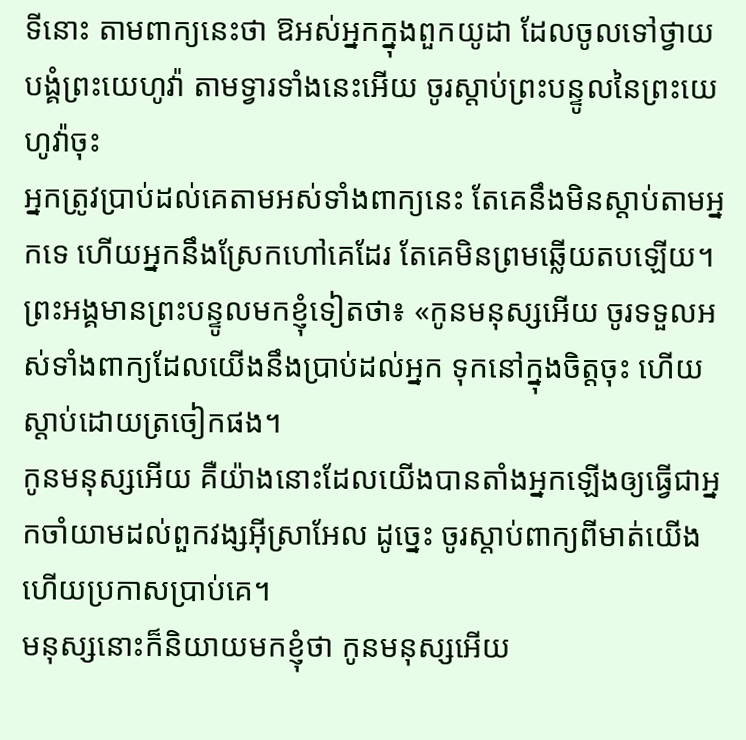ទីនោះ តាមពាក្យនេះថា ឱអស់អ្នកក្នុងពួកយូដា ដែលចូលទៅថ្វាយបង្គំព្រះយេហូវ៉ា តាមទ្វារទាំងនេះអើយ ចូរស្តាប់ព្រះបន្ទូលនៃព្រះយេហូវ៉ាចុះ
អ្នកត្រូវប្រាប់ដល់គេតាមអស់ទាំងពាក្យនេះ តែគេនឹងមិនស្តាប់តាមអ្នកទេ ហើយអ្នកនឹងស្រែកហៅគេដែរ តែគេមិនព្រមឆ្លើយតបឡើយ។
ព្រះអង្គមានព្រះបន្ទូលមកខ្ញុំទៀតថា៖ «កូនមនុស្សអើយ ចូរទទួលអស់ទាំងពាក្យដែលយើងនឹងប្រាប់ដល់អ្នក ទុកនៅក្នុងចិត្តចុះ ហើយស្តាប់ដោយត្រចៀកផង។
កូនមនុស្សអើយ គឺយ៉ាងនោះដែលយើងបានតាំងអ្នកឡើងឲ្យធ្វើជាអ្នកចាំយាមដល់ពួកវង្សអ៊ីស្រាអែល ដូច្នេះ ចូរស្តាប់ពាក្យពីមាត់យើង ហើយប្រកាសប្រាប់គេ។
មនុស្សនោះក៏និយាយមកខ្ញុំថា កូនមនុស្សអើយ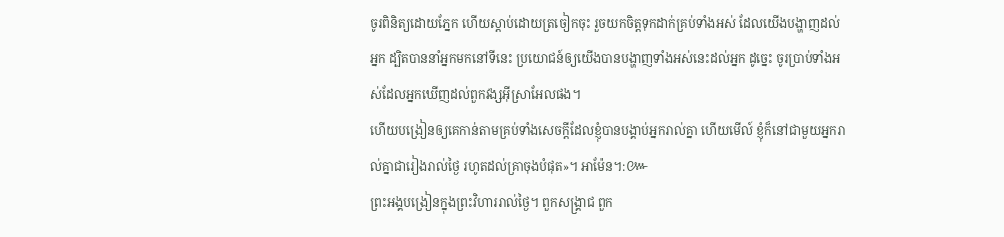ចូរពិនិត្យដោយភ្នែក ហើយស្តាប់ដោយត្រចៀកចុះ រួចយកចិត្តទុកដាក់គ្រប់ទាំងអស់ ដែលយើងបង្ហាញដល់អ្នក ដ្បិតបាននាំអ្នកមកនៅទីនេះ ប្រយោជន៍ឲ្យយើងបានបង្ហាញទាំងអស់នេះដល់អ្នក ដូច្នេះ ចូរប្រាប់ទាំងអស់ដែលអ្នកឃើញដល់ពួកវង្សអ៊ីស្រាអែលផង។
ហើយបង្រៀនឲ្យគេកាន់តាមគ្រប់ទាំងសេចក្តីដែលខ្ញុំបានបង្គាប់អ្នករាល់គ្នា ហើយមើល៍ ខ្ញុំក៏នៅជាមួយអ្នករាល់គ្នាជារៀងរាល់ថ្ងៃ រហូតដល់គ្រាចុងបំផុត»។ អាម៉ែន។:៚
ព្រះអង្គបង្រៀនក្នុងព្រះវិហាររាល់ថ្ងៃ។ ពួកសង្គ្រាជ ពួក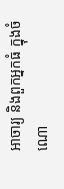អាចារ្យ និងពួកអ្នកធំ ក្នុងចំណោ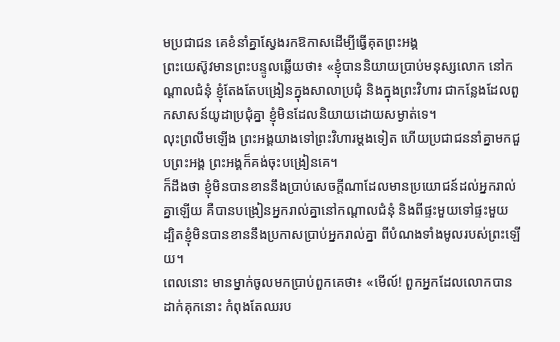មប្រជាជន គេខំនាំគ្នាស្វែងរកឱកាសដើម្បីធ្វើគុតព្រះអង្គ
ព្រះយេស៊ូវមានព្រះបន្ទូលឆ្លើយថា៖ «ខ្ញុំបាននិយាយប្រាប់មនុស្សលោក នៅកណ្តាលជំនុំ ខ្ញុំតែងតែបង្រៀនក្នុងសាលាប្រជុំ និងក្នុងព្រះវិហារ ជាកន្លែងដែលពួកសាសន៍យូដាប្រជុំគ្នា ខ្ញុំមិនដែលនិយាយដោយសម្ងាត់ទេ។
លុះព្រលឹមឡើង ព្រះអង្គយាងទៅព្រះវិហារម្តងទៀត ហើយប្រជាជននាំគ្នាមកជួបព្រះអង្គ ព្រះអង្គក៏គង់ចុះបង្រៀនគេ។
ក៏ដឹងថា ខ្ញុំមិនបានខាននឹងប្រាប់សេចក្ដីណាដែលមានប្រយោជន៍ដល់អ្នករាល់គ្នាឡើយ គឺបានបង្រៀនអ្នករាល់គ្នានៅកណ្តាលជំនុំ និងពីផ្ទះមួយទៅផ្ទះមួយ
ដ្បិតខ្ញុំមិនបានខាននឹងប្រកាសប្រាប់អ្នករាល់គ្នា ពីបំណងទាំងមូលរបស់ព្រះឡើយ។
ពេលនោះ មានម្នាក់ចូលមកប្រាប់ពួកគេថា៖ «មើល៍! ពួកអ្នកដែលលោកបានដាក់គុកនោះ កំពុងតែឈរប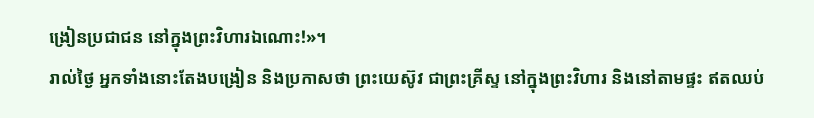ង្រៀនប្រជាជន នៅក្នុងព្រះវិហារឯណោះ!»។
រាល់ថ្ងៃ អ្នកទាំងនោះតែងបង្រៀន និងប្រកាសថា ព្រះយេស៊ូវ ជាព្រះគ្រីស្ទ នៅក្នុងព្រះវិហារ និងនៅតាមផ្ទះ ឥតឈប់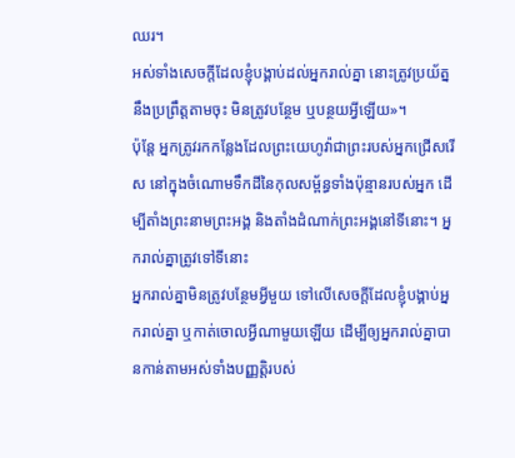ឈរ។
អស់ទាំងសេចក្ដីដែលខ្ញុំបង្គាប់ដល់អ្នករាល់គ្នា នោះត្រូវប្រយ័ត្ននឹងប្រព្រឹត្តតាមចុះ មិនត្រូវបន្ថែម ឬបន្ថយអ្វីឡើយ»។
ប៉ុន្ដែ អ្នកត្រូវរកកន្លែងដែលព្រះយេហូវ៉ាជាព្រះរបស់អ្នកជ្រើសរើស នៅក្នុងចំណោមទឹកដីនៃកុលសម្ព័ន្ធទាំងប៉ុន្មានរបស់អ្នក ដើម្បីតាំងព្រះនាមព្រះអង្គ និងតាំងដំណាក់ព្រះអង្គនៅទីនោះ។ អ្នករាល់គ្នាត្រូវទៅទីនោះ
អ្នករាល់គ្នាមិនត្រូវបន្ថែមអ្វីមួយ ទៅលើសេចក្ដីដែលខ្ញុំបង្គាប់អ្នករាល់គ្នា ឬកាត់ចោលអ្វីណាមួយឡើយ ដើម្បីឲ្យអ្នករាល់គ្នាបានកាន់តាមអស់ទាំងបញ្ញត្តិរបស់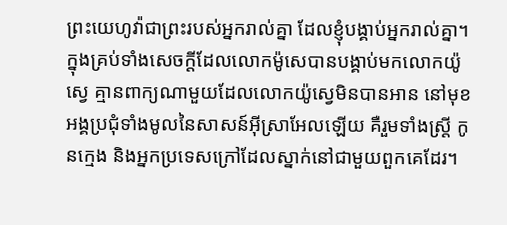ព្រះយេហូវ៉ាជាព្រះរបស់អ្នករាល់គ្នា ដែលខ្ញុំបង្គាប់អ្នករាល់គ្នា។
ក្នុងគ្រប់ទាំងសេចក្ដីដែលលោកម៉ូសេបានបង្គាប់មកលោកយ៉ូស្វេ គ្មានពាក្យណាមួយដែលលោកយ៉ូស្វេមិនបានអាន នៅមុខអង្គប្រជុំទាំងមូលនៃសាសន៍អ៊ីស្រាអែលឡើយ គឺរួមទាំងស្ត្រី កូនក្មេង និងអ្នកប្រទេសក្រៅដែលស្នាក់នៅជាមួយពួកគេដែរ។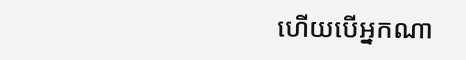ហើយបើអ្នកណា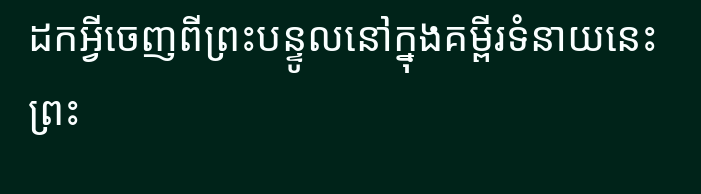ដកអ្វីចេញពីព្រះបន្ទូលនៅក្នុងគម្ពីរទំនាយនេះ ព្រះ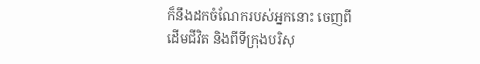ក៏នឹងដកចំណែករបស់អ្នកនោះ ចេញពីដើមជីវិត និងពីទីក្រុងបរិសុ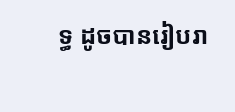ទ្ធ ដូចបានរៀបរា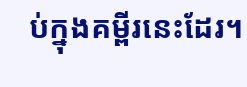ប់ក្នុងគម្ពីរនេះដែរ។